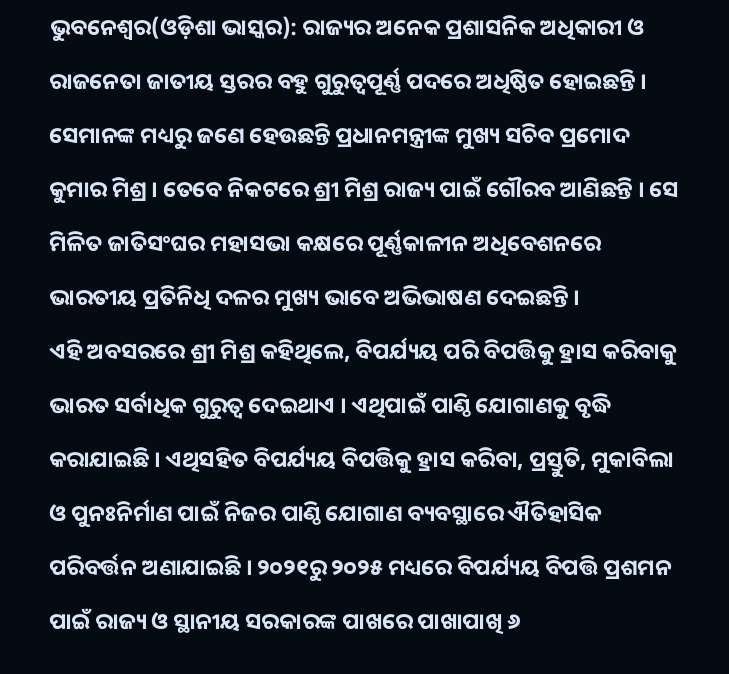ଭୁବନେଶ୍ୱର(ଓଡ଼ିଶା ଭାସ୍କର): ରାଜ୍ୟର ଅନେକ ପ୍ରଶାସନିକ ଅଧିକାରୀ ଓ ରାଜନେତା ଜାତୀୟ ସ୍ତରର ବହୁ ଗୁରୁତ୍ୱପୂର୍ଣ୍ଣ ପଦରେ ଅଧିଷ୍ଠିତ ହୋଇଛନ୍ତି । ସେମାନଙ୍କ ମଧ୍ୟରୁ ଜଣେ ହେଉଛନ୍ତି ପ୍ରଧାନମନ୍ତ୍ରୀଙ୍କ ମୁଖ୍ୟ ସଚିବ ପ୍ରମୋଦ କୁମାର ମିଶ୍ର । ତେବେ ନିକଟରେ ଶ୍ରୀ ମିଶ୍ର ରାଜ୍ୟ ପାଇଁ ଗୌରବ ଆଣିଛନ୍ତି । ସେ ମିଳିତ ଜାତିସଂଘର ମହାସଭା କକ୍ଷରେ ପୂର୍ଣ୍ଣକାଳୀନ ଅଧିବେଶନରେ ଭାରତୀୟ ପ୍ରତିନିଧି ଦଳର ମୁଖ୍ୟ ଭାବେ ଅଭିଭାଷଣ ଦେଇଛନ୍ତି ।
ଏହି ଅବସରରେ ଶ୍ରୀ ମିଶ୍ର କହିଥିଲେ, ବିପର୍ଯ୍ୟୟ ପରି ବିପତ୍ତିକୁ ହ୍ରାସ କରିବାକୁ ଭାରତ ସର୍ବାଧିକ ଗୁରୁତ୍ୱ ଦେଇଥାଏ । ଏଥିପାଇଁ ପାଣ୍ଠି ଯୋଗାଣକୁ ବୃଦ୍ଧି କରାଯାଇଛି । ଏଥିସହିତ ବିପର୍ଯ୍ୟୟ ବିପତ୍ତିକୁ ହ୍ରାସ କରିବା, ପ୍ରସ୍ତୁତି, ମୁକାବିଲା ଓ ପୁନଃନିର୍ମାଣ ପାଇଁ ନିଜର ପାଣ୍ଠି ଯୋଗାଣ ବ୍ୟବସ୍ଥାରେ ଐତିହାସିକ ପରିବର୍ତ୍ତନ ଅଣାଯାଇଛି । ୨୦୨୧ରୁ ୨୦୨୫ ମଧ୍ୟରେ ବିପର୍ଯ୍ୟୟ ବିପତ୍ତି ପ୍ରଶମନ ପାଇଁ ରାଜ୍ୟ ଓ ସ୍ଥାନୀୟ ସରକାରଙ୍କ ପାଖରେ ପାଖାପାଖି ୬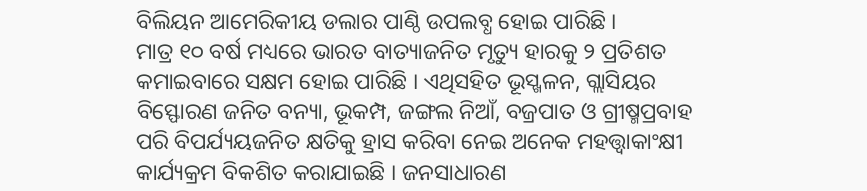ବିଲିୟନ ଆମେରିକୀୟ ଡଲାର ପାଣ୍ଠି ଉପଲବ୍ଧ ହୋଇ ପାରିଛି ।
ମାତ୍ର ୧୦ ବର୍ଷ ମଧ୍ୟରେ ଭାରତ ବାତ୍ୟାଜନିତ ମୃତ୍ୟୁ ହାରକୁ ୨ ପ୍ରତିଶତ କମାଇବାରେ ସକ୍ଷମ ହୋଇ ପାରିଛି । ଏଥିସହିତ ଭୂସ୍ଖଳନ, ଗ୍ଲାସିୟର ବିସ୍ଫୋରଣ ଜନିତ ବନ୍ୟା, ଭୂକମ୍ପ, ଜଙ୍ଗଲ ନିଆଁ, ବଜ୍ରପାତ ଓ ଗ୍ରୀଷ୍ମପ୍ରବାହ ପରି ବିପର୍ଯ୍ୟୟଜନିତ କ୍ଷତିକୁ ହ୍ରାସ କରିବା ନେଇ ଅନେକ ମହତ୍ତ୍ୱାକାଂକ୍ଷୀ କାର୍ଯ୍ୟକ୍ରମ ବିକଶିତ କରାଯାଇଛି । ଜନସାଧାରଣ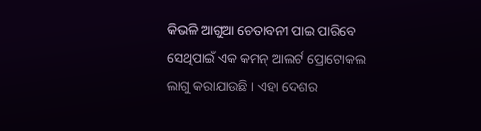କିଭଳି ଆଗୁଆ ଚେତାବନୀ ପାଇ ପାରିବେ ସେଥିପାଇଁ ଏକ କମନ୍ ଆଲର୍ଟ ପ୍ରୋଟୋକଲ ଲାଗୁ କରାଯାଉଛି । ଏହା ଦେଶର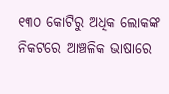୧୩୦ କୋଟିରୁ ଅଧିକ ଲୋକଙ୍କ ନିକଟରେ ଆଞ୍ଚଳିକ ଭାଷାରେ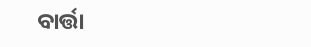ବାର୍ତ୍ତା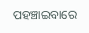ପହଞ୍ଚାଇବାରେ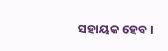ସହାୟକ ହେବ ।